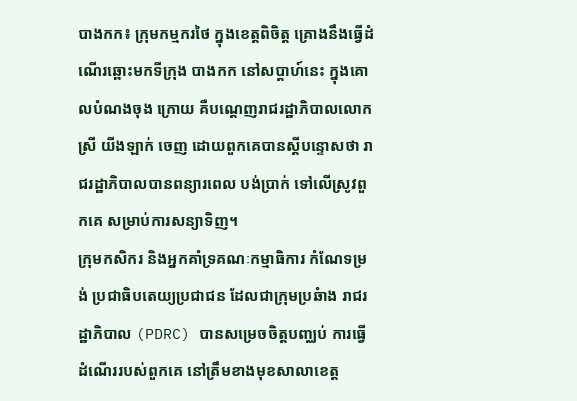បាងកក៖ ក្រុមកម្មករថៃ ក្នុងខេត្តពិចិត្ត គ្រោងនឹងធ្វើដំណើរឆ្ពោះមកទីក្រុង បាងកក នៅសប្តាហ៍នេះ ក្នុងគោលបំណងចុង ក្រោយ គឺបណ្តេញរាជរដ្ឋាភិបាលលោកស្រី យីងឡាក់ ចេញ ដោយពួកគេបានស្តីបន្ទោសថា រាជរដ្ឋាភិបាលបានពន្យារពេល បង់ប្រាក់ ទៅលើស្រូវពួកគេ សម្រាប់ការសន្យាទិញ។
ក្រុមកសិករ និងអ្នកគាំទ្រគណៈកម្មាធិការ កំណែទម្រង់ ប្រជាធិបតេយ្យប្រជាជន ដែលជាក្រុមប្រឆំាង រាជរដ្ឋាភិបាល (PDRC) បានសម្រេចចិត្តបញ្ឈប់ ការធ្វើដំណើររបស់ពួកគេ នៅត្រឹមខាងមុខសាលាខេត្ត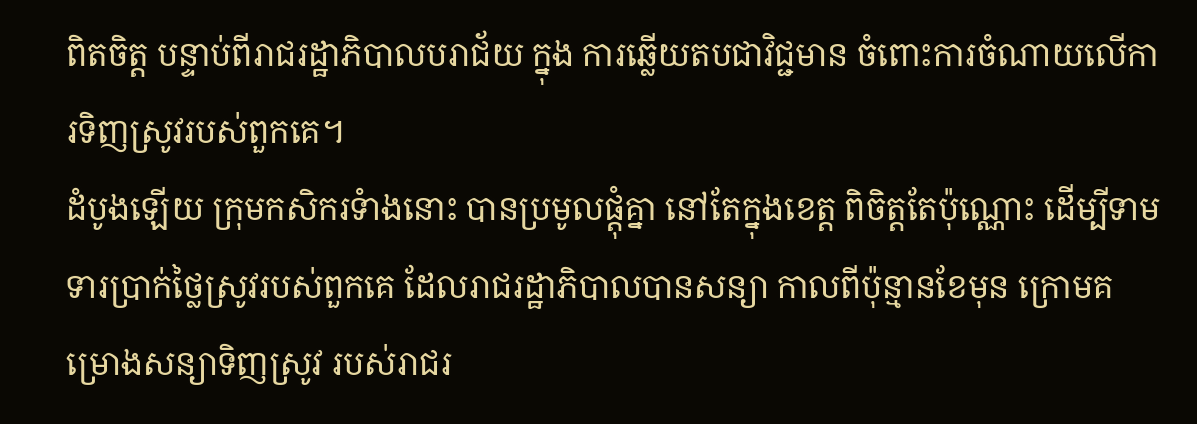ពិតចិត្ត បន្ទាប់ពីរាជរដ្ឋាភិបាលបរាជ័យ ក្នុង ការឆ្លើយតបជាវិជ្ជមាន ចំពោះការចំណាយលើការទិញស្រូវរបស់ពួកគេ។
ដំបូងឡើយ ក្រុមកសិករទំាងនោះ បានប្រមូលផ្តុំគ្នា នៅតែក្នុងខេត្ត ពិចិត្តតែប៉ុណ្ណោះ ដើម្បីទាមទារប្រាក់ថ្លៃស្រូវរបស់ពួកគេ ដែលរាជរដ្ឋាភិបាលបានសន្យា កាលពីប៉ុន្មានខែមុន ក្រោមគម្រោងសន្យាទិញស្រូវ របស់រាជរ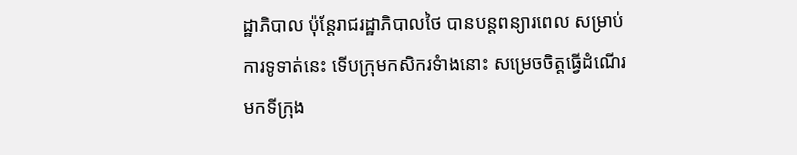ដ្ឋាភិបាល ប៉ុន្តែរាជរដ្ឋាភិបាលថៃ បានបន្តពន្យារពេល សម្រាប់ការទូទាត់នេះ ទើបក្រុមកសិករទំាងនោះ សម្រេចចិត្តធ្វើដំណើរមកទីក្រុង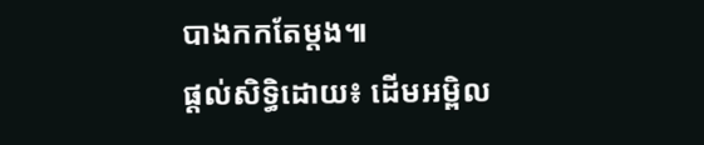បាងកកតែម្តង៕
ផ្តល់សិទ្ធិដោយ៖ ដើមអម្ពិល